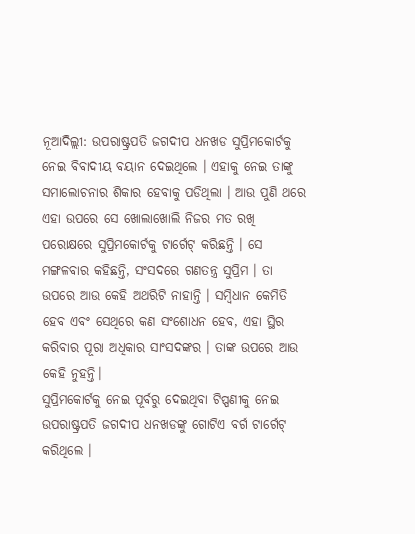ନୂଆଦିଲ୍ଲୀ: ଉପରାଷ୍ଟ୍ରପତି ଜଗଦୀପ ଧନଖଡ ସୁପ୍ରିମକୋର୍ଟକୁ ନେଇ ବିବାଦୀୟ ବୟାନ ଦେଇଥିଲେ । ଏହାକୁ ନେଇ ତାଙ୍କୁ ସମାଲୋଚନାର ଶିକାର ହେବାକୁ ପଡିଥିଲା । ଆଉ ପୁଣି ଥରେ ଏହା ଉପରେ ସେ ଖୋଲାଖୋଲି ନିଜର ମତ ରଖି ପରୋକ୍ଷରେ ସୁପ୍ରିମକୋର୍ଟକୁ ଟାର୍ଗେଟ୍ କରିଛନ୍ତି । ସେ ମଙ୍ଗଳବାର କହିଛନ୍ତି, ସଂସଦରେ ଗଣତନ୍ତ୍ର ସୁପ୍ରିମ । ତା ଉପରେ ଆଉ କେହି ଅଥରିଟି ନାହାନ୍ତି । ସମ୍ବିଧାନ କେମିତି ହେବ ଏବଂ ସେଥିରେ କଣ ସଂଶୋଧନ ହେବ, ଏହା ସ୍ଥିର କରିବାର ପୂରା ଅଧିକାର ସାଂସଦଙ୍କର । ତାଙ୍କ ଉପରେ ଆଉ କେହି ନୁହନ୍ତି।
ସୁପ୍ରିମକୋର୍ଟକୁ ନେଇ ପୂର୍ବରୁ ଦେଇଥିବା ଟିପ୍ପଣୀକୁ ନେଇ ଉପରାଷ୍ଟ୍ରପତି ଜଗଦୀପ ଧନଖଡଙ୍କୁ ଗୋଟିଏ ବର୍ଗ ଟାର୍ଗେଟ୍ କରିଥିଲେ ।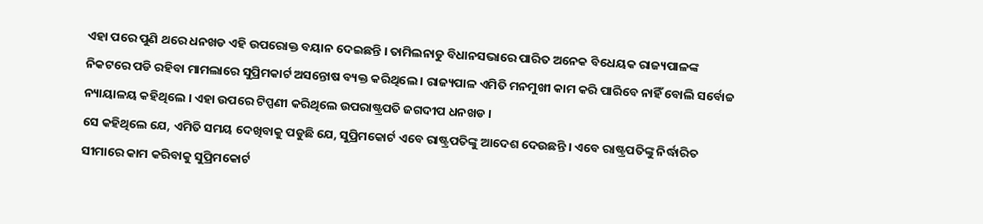ଏହା ପରେ ପୁଣି ଥରେ ଧନଖଡ ଏହି ଉପରୋକ୍ତ ବୟାନ ଦେଇଛନ୍ତି । ତାମିଲନାଡୁ ବିଧାନସଭାରେ ପାରିତ ଅନେକ ବିଧେୟକ ରାଜ୍ୟପାଳଙ୍କ ନିକଟରେ ପଡି ରହିବା ମାମଲାରେ ସୁପ୍ରିମକାର୍ଟ ଅସନ୍ତୋଷ ବ୍ୟକ୍ତ କରିଥିଲେ । ରାଜ୍ୟପାଳ ଏମିତି ମନମୁଖୀ କାମ କରି ପାରିବେ ନାହିଁ ବୋଲି ସର୍ବୋଚ୍ଚ ନ୍ୟାୟାଳୟ କହିଥିଲେ । ଏହା ଉପରେ ଟିପ୍ପଣୀ କରିଥିଲେ ଉପରାଷ୍ଟ୍ରପତି ଜଗଦୀପ ଧନଖଡ ।
ସେ କହିଥିଲେ ଯେ, ଏମିତି ସମୟ ଦେଖିବାକୁ ପଡୁଛି ଯେ, ସୁପ୍ରିମକୋର୍ଟ ଏବେ ରାଷ୍ଟ୍ରପତିଙ୍କୁ ଆଦେଶ ଦେଉଛନ୍ତି । ଏବେ ରାଷ୍ଟ୍ରପତିଙ୍କୁ ନିର୍ଦ୍ଧାରିତ ସୀମାରେ କାମ କରିବାକୁ ସୁପ୍ରିମକୋର୍ଟ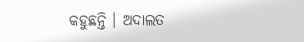କହୁଛନ୍ତି । ଅଦାଲତ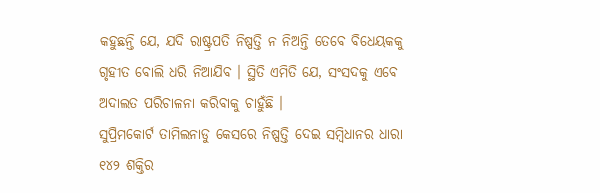କହୁଛନ୍ତି ଯେ, ଯଦି ରାଷ୍ଟ୍ରପତି ନିଷ୍ପତ୍ତି ନ ନିଅନ୍ତି ତେବେ ବିଧେୟକକୁ ଗୃହୀତ ବୋଲି ଧରି ନିଆଯିବ । ସ୍ଥିତି ଏମିତି ଯେ, ସଂସଦକୁ ଏବେ ଅଦାଲତ ପରିଚାଳନା କରିବାକୁ ଚାହୁଁଛି ।
ସୁପ୍ରିମକୋର୍ଟ ତାମିଲନାଡୁ କେସରେ ନିଷ୍ପତ୍ତି ଦେଇ ସମ୍ବିଧାନର ଧାରା ୧୪୨ ଶକ୍ତିର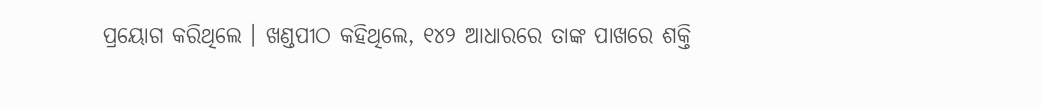ପ୍ରୟୋଗ କରିଥିଲେ । ଖଣ୍ଡପୀଠ କହିଥିଲେ, ୧୪୨ ଆଧାରରେ ତାଙ୍କ ପାଖରେ ଶକ୍ତି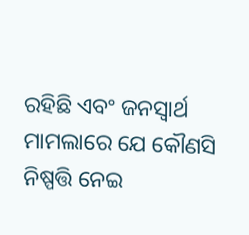ରହିଛି ଏବଂ ଜନସ୍ୱାର୍ଥ ମାମଲାରେ ଯେ କୌଣସି ନିଷ୍ପତ୍ତି ନେଇ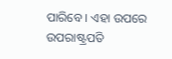ପାରିବେ । ଏହା ଉପରେ ଉପରାଷ୍ଟ୍ରପତି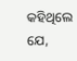କହିଥିଲେ ଯେ,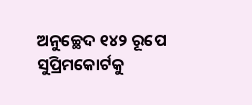ଅନୁଚ୍ଛେଦ ୧୪୨ ରୂପେ ସୁପ୍ରିମକୋର୍ଟକୁ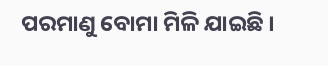ପରମାଣୁ ବୋମା ମିଳି ଯାଇଛି ।